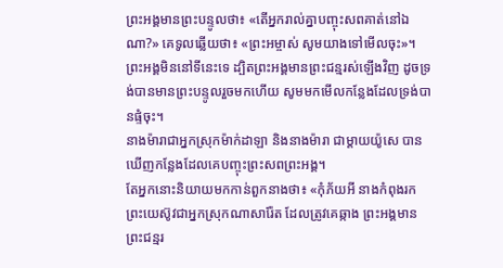ព្រះអង្គមានព្រះបន្ទូលថា៖ «តើអ្នករាល់គ្នាបញ្ចុះសពគាត់នៅឯណា?» គេទូលឆ្លើយថា៖ «ព្រះអម្ចាស់ សូមយាងទៅមើលចុះ»។
ព្រះអង្គមិននៅទីនេះទេ ដ្បិតព្រះអង្គមានព្រះជន្មរស់ឡើងវិញ ដូចទ្រង់បានមានព្រះបន្ទូលរួចមកហើយ សូមមកមើលកន្លែងដែលទ្រង់បានផ្ទំចុះ។
នាងម៉ារាជាអ្នកស្រុកម៉ាក់ដាឡា និងនាងម៉ារា ជាម្តាយយ៉ូសេ បានឃើញកន្លែងដែលគេបញ្ចុះព្រះសពព្រះអង្គ។
តែអ្នកនោះនិយាយមកកាន់ពួកនាងថា៖ «កុំភ័យអី នាងកំពុងរកព្រះយេស៊ូវជាអ្នកស្រុកណាសារ៉ែត ដែលត្រូវគេឆ្កាង ព្រះអង្គមានព្រះជន្មរ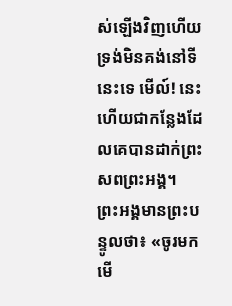ស់ឡើងវិញហើយ ទ្រង់មិនគង់នៅទីនេះទេ មើល៍! នេះហើយជាកន្លែងដែលគេបានដាក់ព្រះសពព្រះអង្គ។
ព្រះអង្គមានព្រះបន្ទូលថា៖ «ចូរមកមើ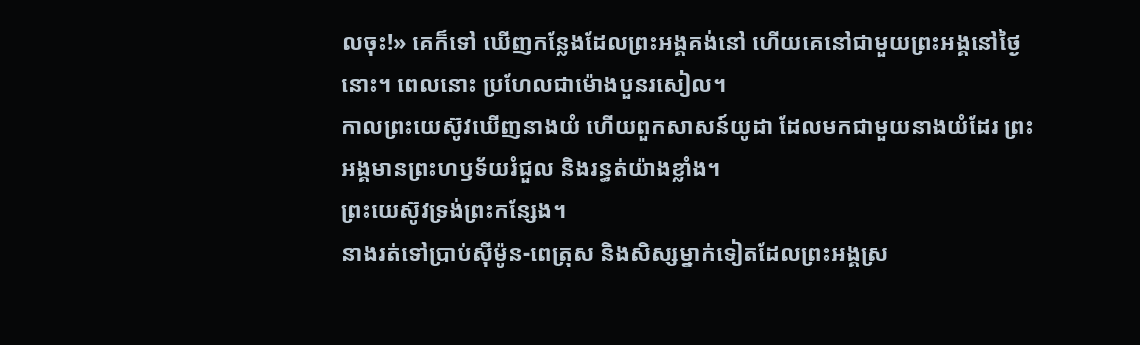លចុះ!» គេក៏ទៅ ឃើញកន្លែងដែលព្រះអង្គគង់នៅ ហើយគេនៅជាមួយព្រះអង្គនៅថ្ងៃនោះ។ ពេលនោះ ប្រហែលជាម៉ោងបួនរសៀល។
កាលព្រះយេស៊ូវឃើញនាងយំ ហើយពួកសាសន៍យូដា ដែលមកជាមួយនាងយំដែរ ព្រះអង្គមានព្រះហឫទ័យរំជួល និងរន្ធត់យ៉ាងខ្លាំង។
ព្រះយេស៊ូវទ្រង់ព្រះកន្សែង។
នាងរត់ទៅប្រាប់ស៊ីម៉ូន-ពេត្រុស និងសិស្សម្នាក់ទៀតដែលព្រះអង្គស្រ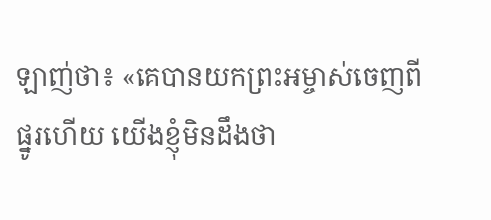ឡាញ់ថា៖ «គេបានយកព្រះអម្ចាស់ចេញពីផ្នូរហើយ យើងខ្ញុំមិនដឹងថា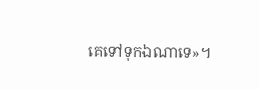គេទៅទុកឯណាទេ»។